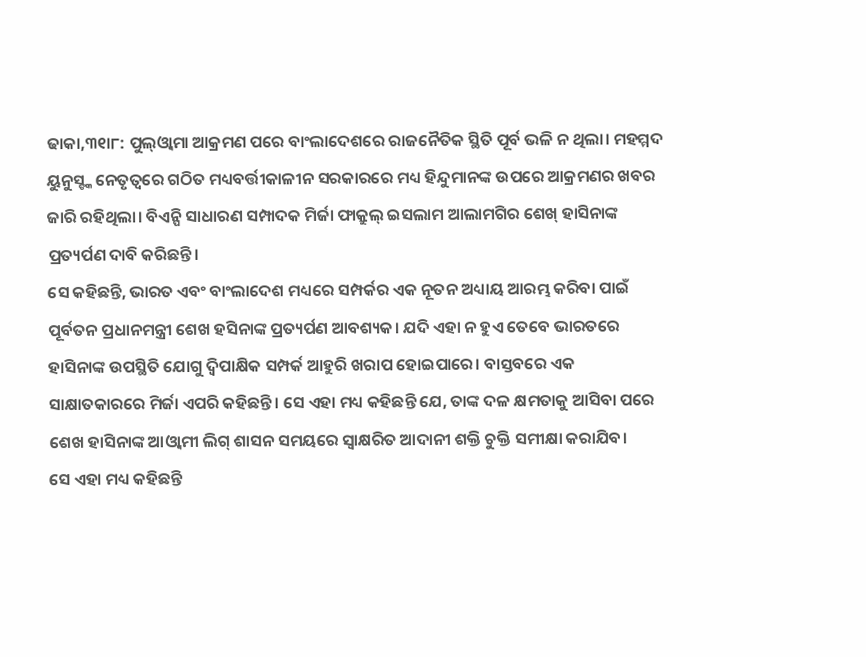ଢାକା,୩୧ା୮: ପୁଲ୍ଓ୍ବାମା ଆକ୍ରମଣ ପରେ ବାଂଲାଦେଶରେ ରାଜନୈତିକ ସ୍ଥିତି ପୂର୍ବ ଭଳି ନ ଥିଲା। ମହମ୍ମଦ ୟୁନୁସ୍ଙ୍କ ନେତୃତ୍ୱରେ ଗଠିତ ମଧ୍ୟବର୍ତ୍ତୀକାଳୀନ ସରକାରରେ ମଧ୍ୟ ହିନ୍ଦୁମାନଙ୍କ ଉପରେ ଆକ୍ରମଣର ଖବର ଜାରି ରହିଥିଲା। ବିଏନ୍ପି ସାଧାରଣ ସମ୍ପାଦକ ମିର୍ଜା ଫାକ୍ରୁଲ୍ ଇସଲାମ ଆଲାମଗିର ଶେଖ୍ ହାସିନାଙ୍କ ପ୍ରତ୍ୟର୍ପଣ ଦାବି କରିଛନ୍ତି।
ସେ କହିଛନ୍ତି, ଭାରତ ଏବଂ ବାଂଲାଦେଶ ମଧ୍ୟରେ ସମ୍ପର୍କର ଏକ ନୂତନ ଅଧ୍ୟାୟ ଆରମ୍ଭ କରିବା ପାଇଁ ପୂର୍ବତନ ପ୍ରଧାନମନ୍ତ୍ରୀ ଶେଖ ହସିନାଙ୍କ ପ୍ରତ୍ୟର୍ପଣ ଆବଶ୍ୟକ। ଯଦି ଏହା ନ ହୁଏ ତେବେ ଭାରତରେ ହାସିନାଙ୍କ ଉପସ୍ଥିତି ଯୋଗୁ ଦ୍ୱିପାକ୍ଷିକ ସମ୍ପର୍କ ଆହୁରି ଖରାପ ହୋଇପାରେ। ବାସ୍ତବରେ ଏକ ସାକ୍ଷାତକାରରେ ମିର୍ଜା ଏପରି କହିଛନ୍ତି। ସେ ଏହା ମଧ୍ୟ କହିଛନ୍ତି ଯେ, ତାଙ୍କ ଦଳ କ୍ଷମତାକୁ ଆସିବା ପରେ ଶେଖ ହାସିନାଙ୍କ ଆଓ୍ବାମୀ ଲିଗ୍ ଶାସନ ସମୟରେ ସ୍ବାକ୍ଷରିତ ଆଦାନୀ ଶକ୍ତି ଚୁକ୍ତି ସମୀକ୍ଷା କରାଯିବ।
ସେ ଏହା ମଧ୍ୟ କହିଛନ୍ତି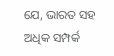ଯେ, ଭାରତ ସହ ଅଧିକ ସମ୍ପର୍କ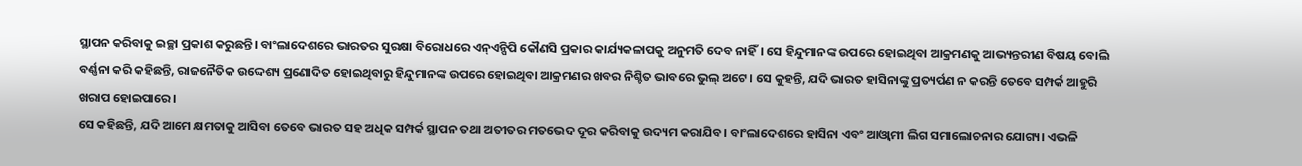ସ୍ଥାପନ କରିବାକୁ ଇଚ୍ଛା ପ୍ରକାଶ କରୁଛନ୍ତି। ବାଂଲାଦେଶରେ ଭାରତର ସୁରକ୍ଷା ବିରୋଧରେ ଏନ୍ଏନ୍ପିପି କୌଣସି ପ୍ରକାର କାର୍ଯ୍ୟକଳାପକୁ ଅନୁମତି ଦେବ ନାହିଁ। ସେ ହିନ୍ଦୁମାନଙ୍କ ଉପରେ ହୋଇଥିବା ଆକ୍ରମଣକୁ ଆଭ୍ୟନ୍ତରୀଣ ବିଷୟ ବୋଲି ବର୍ଣ୍ଣନା କରି କହିଛନ୍ତି, ରାଜନୈତିକ ଉଦ୍ଦେଶ୍ୟ ପ୍ରଣୋଦିତ ହୋଇଥିବାରୁ ହିନ୍ଦୁମାନଙ୍କ ଉପରେ ହୋଇଥିବା ଆକ୍ରମଣର ଖବର ନିଶ୍ଚିତ ଭାବରେ ଭୁଲ୍ ଅଟେ। ସେ କୁହନ୍ତି, ଯଦି ଭାରତ ହାସିନାଙ୍କୁ ପ୍ରତ୍ୟର୍ପଣ ନ କରନ୍ତି ତେବେ ସମ୍ପର୍କ ଆହୁରି ଖରାପ ହୋଇପାରେ।
ସେ କହିଛନ୍ତି, ଯଦି ଆମେ କ୍ଷମତାକୁ ଆସିବା ତେବେ ଭାରତ ସହ ଅଧିକ ସମ୍ପର୍କ ସ୍ଥାପନ ତଥା ଅତୀତର ମତଭେଦ ଦୂର କରିବାକୁ ଉଦ୍ୟମ କରାଯିବ। ବାଂଲାଦେଶରେ ହାସିନା ଏବଂ ଆଓ୍ବାମୀ ଲିଗ ସମାଲୋଚନାର ଯୋଗ୍ୟ। ଏଭଳି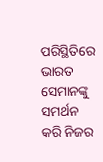ପରିସ୍ଥିତିରେ ଭାରତ ସେମାନଙ୍କୁ ସମର୍ଥନ କରି ନିଜର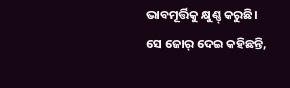ଭାବମୂର୍ତ୍ତିକୁ କ୍ଷୁଣ୍ଣ୍ କରୁଛି। ସେ ଜୋର୍ ଦେଇ କହିଛନ୍ତି,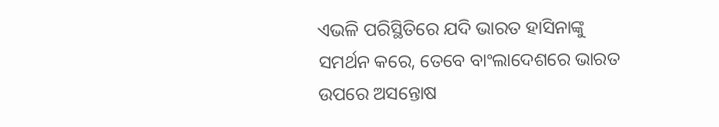ଏଭଳି ପରିସ୍ଥିତିରେ ଯଦି ଭାରତ ହାସିନାଙ୍କୁ ସମର୍ଥନ କରେ, ତେବେ ବାଂଲାଦେଶରେ ଭାରତ ଉପରେ ଅସନ୍ତୋଷ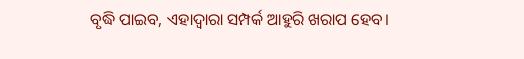ବୃଦ୍ଧି ପାଇବ, ଏହାଦ୍ୱାରା ସମ୍ପର୍କ ଆହୁରି ଖରାପ ହେବ।